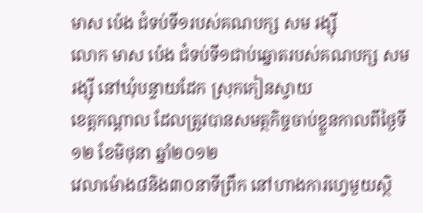មាស ប៉េង ជំទប់ទី១របស់គណបក្ស សម រង្ស៊ី
លោក មាស ប៉េង ជំទប់ទី១ជាប់ឆ្នោតរបស់គណបក្ស សម រង្ស៊ី នៅឃុំបន្ទាយដែក ស្រុកកៀនស្វាយ
ខេត្តកណ្តាល ដែលត្រូវបានសមត្ថកិច្ចចាប់ខ្លួនកាលពីថ្ងៃទី១២ ខែមិថុនា ឆ្នាំ២០១២
វេលាម៉ោង៨និង៣០នាទីព្រឹក នៅហាងការហ្វេមួយស្ថិ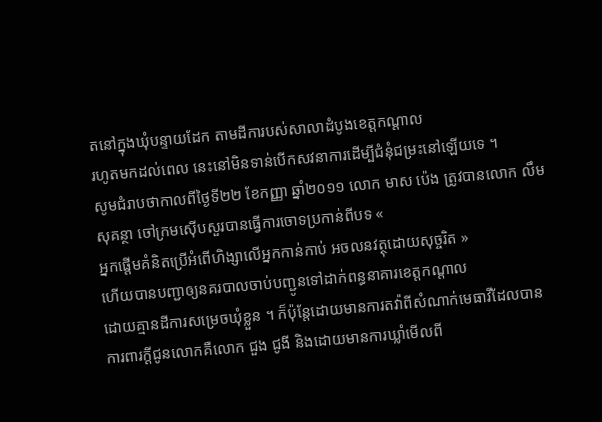តនៅក្នុងឃុំបន្ទាយដែក តាមដីការបស់សាលាដំបូងខេត្តកណ្តាល
រហូតមកដល់ពេល នេះនៅមិនទាន់បើកសវនាការដើម្បីជំនុំជម្រះនៅឡើយទេ ។
សូមជំរាបថាកាលពីថ្ងៃទី២២ ខែកញ្ញា ឆ្នាំ២០១១ លោក មាស ប៉េង ត្រូវបានលោក លឹម
សុគន្ថា ចៅក្រមស៊ើបសួរបានធ្វើការចោទប្រកាន់ពីបទ «
អ្នកផ្តើមគំនិតប្រើអំពើហិង្សាលើអ្នកកាន់កាប់ អចលនវត្ថុដោយសុច្ចរិត »
ហើយបានបញ្ជាឲ្យនគរបាលចាប់បញ្ជូនទៅដាក់ពន្ធនាគារខេត្តកណ្តាល
ដោយគ្មានដីការសម្រេចឃុំខ្លួន ។ ក៏ប៉ុន្តែដោយមានការតវ៉ាពីសំណាក់មេធាវីដែលបាន
ការពារក្តីជូនលោកគឺលោក ជួង ជូងី និងដោយមានការឃ្លាំមើលពី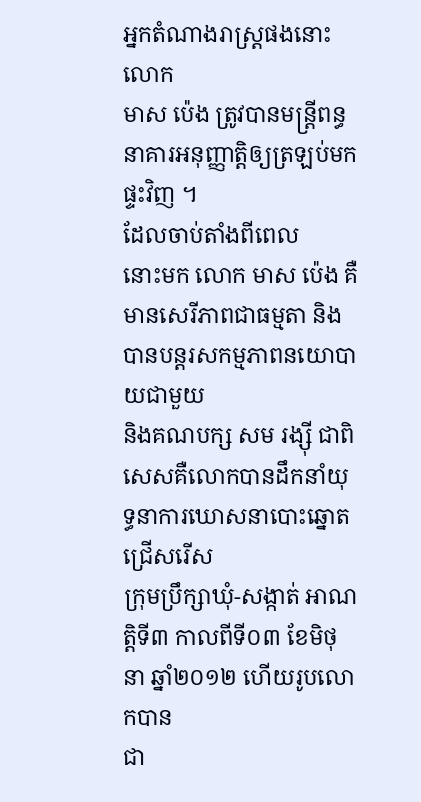អ្នកតំណាងរាស្រ្តផងនោះ លោក
មាស ប៉េង ត្រូវបានមន្រ្តីពន្ធនាគារអនុញ្ញាត្តិឲ្យត្រឡប់មកផ្ទះវិញ ។
ដែលចាប់តាំងពីពេល
នោះមក លោក មាស ប៉េង គឺមានសេរីភាពជាធម្មតា និងបានបន្តរសកម្មភាពនយោបាយជាមួយ
និងគណបក្ស សម រង្ស៊ី ជាពិសេសគឺលោកបានដឹកនាំយុទ្ធនាការឃោសនាបោះឆ្នោតជ្រើសរើស
ក្រុមប្រឹក្សាឃុំ-សង្កាត់ អាណត្តិទី៣ កាលពីទី០៣ ខែមិថុនា ឆ្នាំ២០១២ ហើយរូបលោកបាន
ជា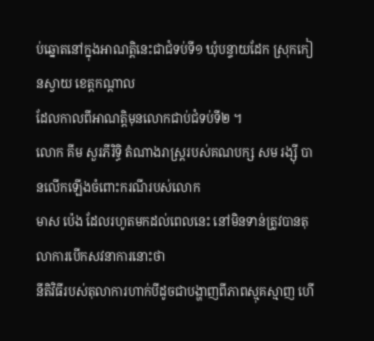ប់ឆ្នោតនៅក្នុងអាណត្តិនេះជាជំទប់ទី១ ឃុំបន្ទាយដែក ស្រុកកៀនស្វាយ ខេត្តកណ្តាល
ដែលកាលពីអាណត្តិមុនលោកជាប់ជំទប់ទី២ ។
លោក គីម សួរភីរិទ្ធិ តំណាងរាស្រ្តរបស់គណបក្ស សម រង្ស៊ី បានលើកឡើងចំពោះករណីរបស់លោក
មាស ប៉េង ដែលរហូតមកដល់ពេលនេះ នៅមិនទាន់ត្រូវបានតុលាការបើកសវនាការនោះថា
នីតិវិធីរបស់តុលាការហាក់បីដូចជាបង្ហាញពីភាពស្មុគស្មាញ ហើ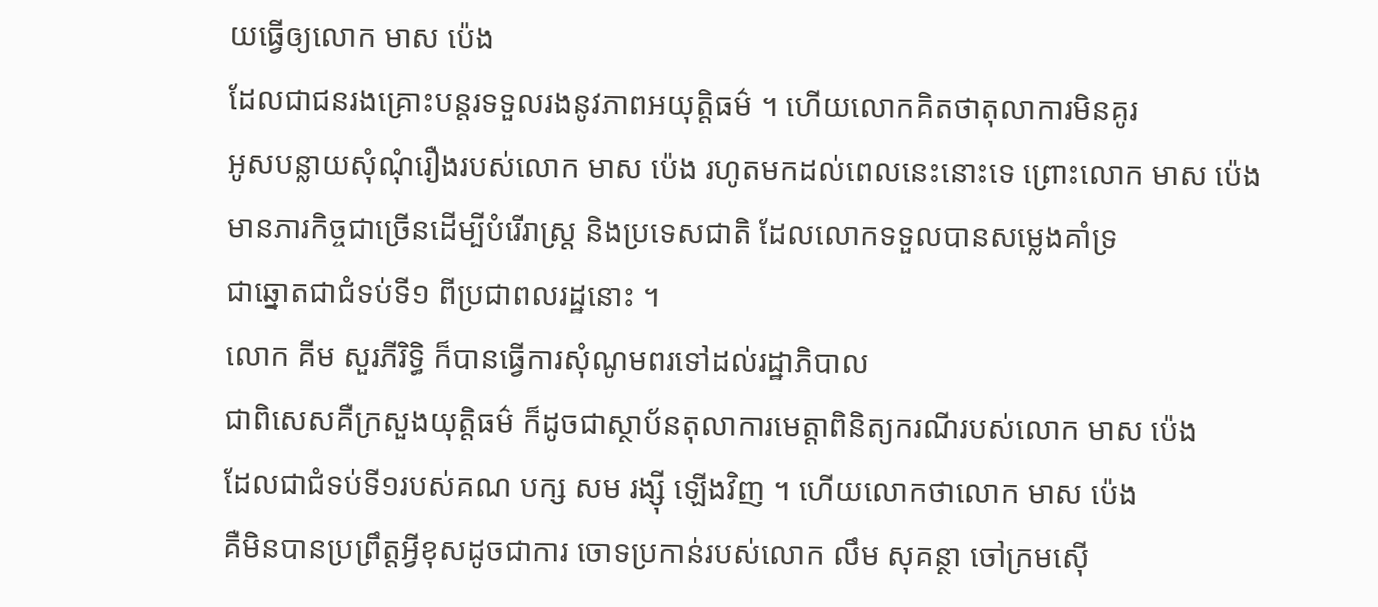យធ្វើឲ្យលោក មាស ប៉េង
ដែលជាជនរងគ្រោះបន្តរទទួលរងនូវភាពអយុត្តិធម៌ ។ ហើយលោកគិតថាតុលាការមិនគូរ
អូសបន្លាយសុំណុំរឿងរបស់លោក មាស ប៉េង រហូតមកដល់ពេលនេះនោះទេ ព្រោះលោក មាស ប៉េង
មានភារកិច្ចជាច្រើនដើម្បីបំរើរាស្រ្ត និងប្រទេសជាតិ ដែលលោកទទួលបានសម្លេងគាំទ្រ
ជាឆ្នោតជាជំទប់ទី១ ពីប្រជាពលរដ្ឋនោះ ។
លោក គីម សួរភីរិទ្ធិ ក៏បានធ្វើការសុំណូមពរទៅដល់រដ្ឋាភិបាល
ជាពិសេសគឺក្រសួងយុត្តិធម៌ ក៏ដូចជាស្ថាប័នតុលាការមេត្តាពិនិត្យករណីរបស់លោក មាស ប៉េង
ដែលជាជំទប់ទី១របស់គណ បក្ស សម រង្ស៊ី ឡើងវិញ ។ ហើយលោកថាលោក មាស ប៉េង
គឺមិនបានប្រព្រឹត្តអ្វីខុសដូចជាការ ចោទប្រកាន់របស់លោក លឹម សុគន្ថា ចៅក្រមស៊ើ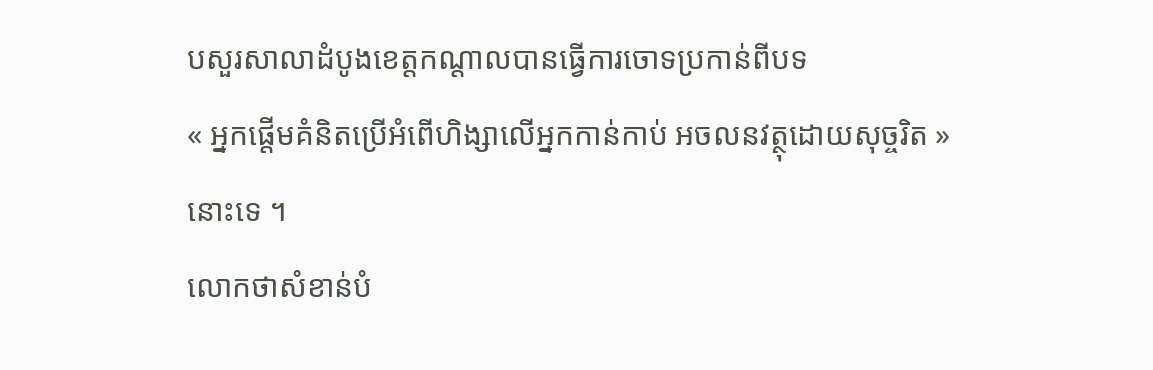បសួរសាលាដំបូងខេត្តកណ្តាលបានធ្វើការចោទប្រកាន់ពីបទ
« អ្នកផ្តើមគំនិតប្រើអំពើហិង្សាលើអ្នកកាន់កាប់ អចលនវត្ថុដោយសុច្ចរិត » នោះទេ ។
លោកថាសំខាន់បំ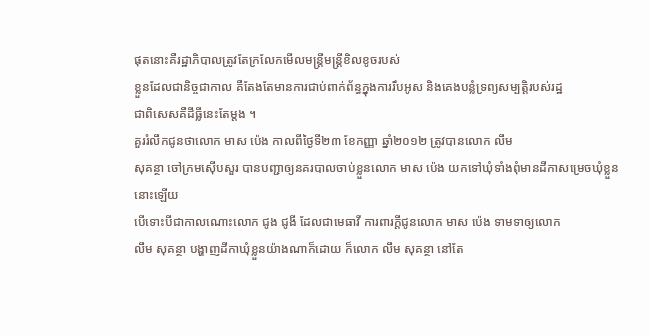ផុតនោះគឺរដ្ឋាភិបាលត្រូវតែក្រលែកមើលមន្រ្តីមន្រ្តីខិលខូចរបស់
ខ្លួនដែលជានិច្ចជាកាល គឺតែងតែមានការជាប់ពាក់ព័ន្ធក្នុងការរឹបអូស និងគេងបន្លំទ្រព្យសម្បត្តិរបស់រដ្ឋ
ជាពិសេសគឺដីធ្លីនេះតែម្តង ។
គួររំលឹកជូនថាលោក មាស ប៉េង កាលពីថ្ងៃទី២៣ ខែកញ្ញា ឆ្នាំ២០១២ ត្រូវបានលោក លឹម
សុគន្ថា ចៅក្រមស៊ើបសួរ បានបញ្ជាឲ្យនគរបាលចាប់ខ្លួនលោក មាស ប៉េង យកទៅឃុំទាំងពុំមានដីកាសម្រេចឃុំខ្លួននោះឡើយ
បើទោះបីជាកាលណោះលោក ជូង ជូងី ដែលជាមេធាវី ការពារក្តីជូនលោក មាស ប៉េង ទាមទាឲ្យលោក
លឹម សុគន្ថា បង្ហាញដីកាឃុំខ្លួនយ៉ាងណាក៏ដោយ ក៏លោក លឹម សុគន្ថា នៅតែ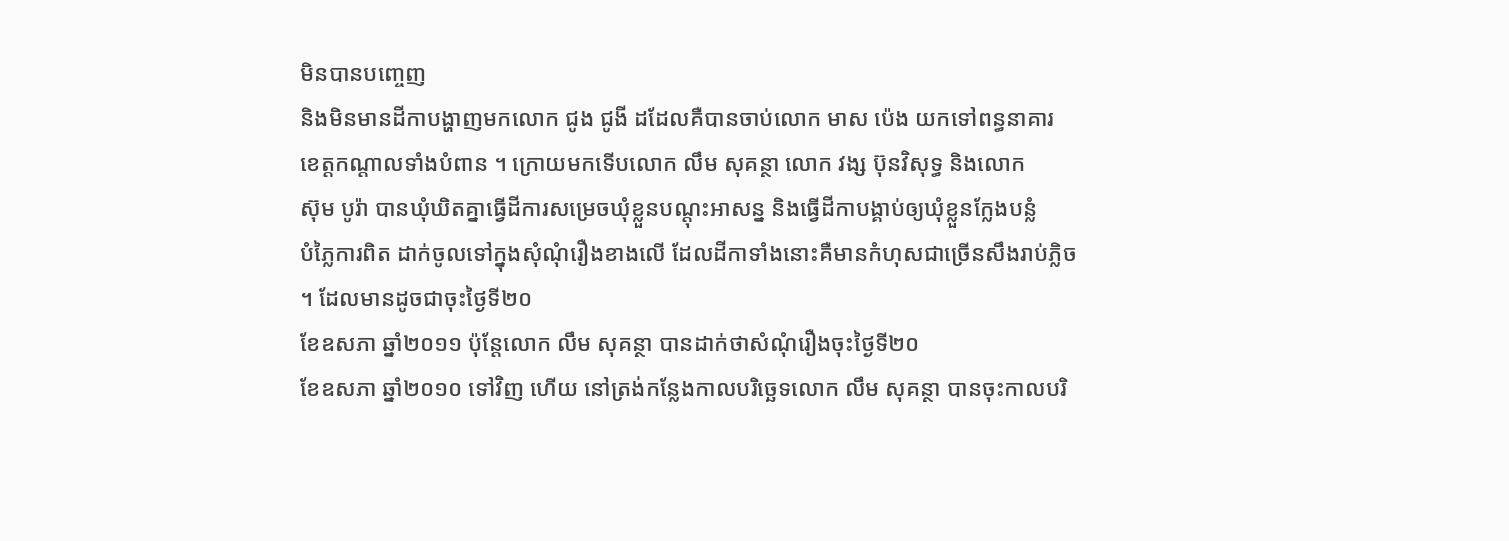មិនបានបញ្ចេញ
និងមិនមានដីកាបង្ហាញមកលោក ជូង ជូងី ដដែលគឺបានចាប់លោក មាស ប៉េង យកទៅពន្ធនាគារ
ខេត្តកណ្តាលទាំងបំពាន ។ ក្រោយមកទើបលោក លឹម សុគន្ថា លោក វង្ស ប៊ុនវិសុទ្ធ និងលោក
ស៊ុម បូរ៉ា បានឃុំឃិតគ្នាធ្វើដីការសម្រេចឃុំខ្លួនបណ្តុះអាសន្ន និងធ្វើដីកាបង្គាប់ឲ្យឃុំខ្លួនក្លែងបន្លំ
បំភ្លៃការពិត ដាក់ចូលទៅក្នុងសុំណុំរឿងខាងលើ ដែលដីកាទាំងនោះគឺមានកំហុសជាច្រើនសឹងរាប់ភ្លិច
។ ដែលមានដូចជាចុះថ្ងៃទី២០
ខែឧសភា ឆ្នាំ២០១១ ប៉ុន្តែលោក លឹម សុគន្ថា បានដាក់ថាសំណុំរឿងចុះថ្ងៃទី២០
ខែឧសភា ឆ្នាំ២០១០ ទៅវិញ ហើយ នៅត្រង់កន្លែងកាលបរិច្ឆេទលោក លឹម សុគន្ថា បានចុះកាលបរិ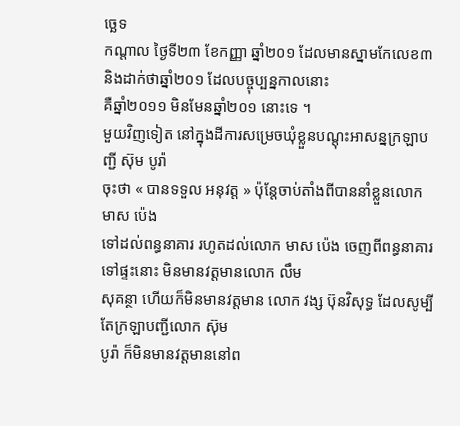ច្ឆេទ
កណ្តាល ថ្ងៃទី២៣ ខែកញ្ញា ឆ្នាំ២០១ ដែលមានស្នាមកែលេខ៣ និងដាក់ថាឆ្នាំ២០១ ដែលបច្ចុប្បន្នកាលនោះ
គឺឆ្នាំ២០១១ មិនមែនឆ្នាំ២០១ នោះទេ ។
មួយវិញទៀត នៅក្នុងដីការសម្រេចឃុំខ្លួនបណ្តុះអាសន្នក្រឡាបញ្ជី ស៊ុម បូរ៉ា
ចុះថា « បានទទួល អនុវត្ត » ប៉ុន្តែចាប់តាំងពីបាននាំខ្លួនលោក មាស ប៉េង
ទៅដល់ពន្ធនាគារ រហូតដល់លោក មាស ប៉េង ចេញពីពន្ធនាគារទៅផ្ទះនោះ មិនមានវត្តមានលោក លឹម
សុគន្ថា ហើយក៏មិនមានវត្តមាន លោក វង្ស ប៊ុនវិសុទ្ធ ដែលសូម្បីតែក្រឡាបញ្ជីលោក ស៊ុម
បូរ៉ា ក៏មិនមានវត្តមាននៅព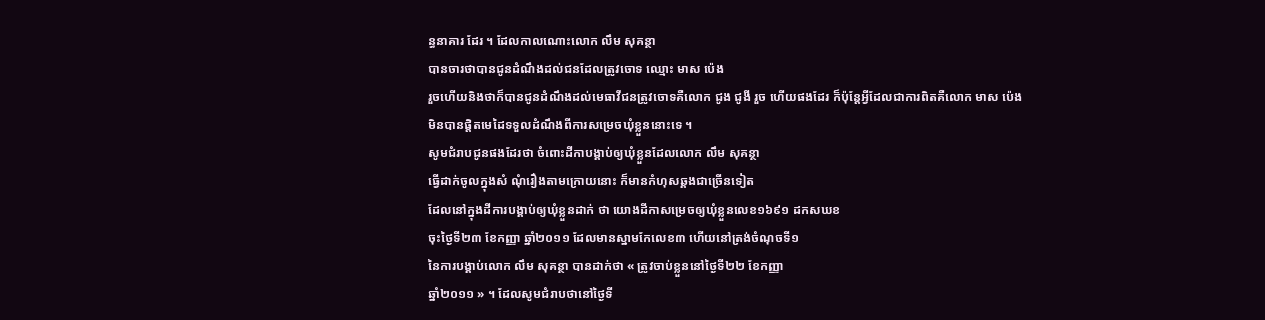ន្ធនាគារ ដែរ ។ ដែលកាលណោះលោក លឹម សុគន្ថា
បានចារថាបានជូនដំណឹងដល់ជនដែលត្រូវចោទ ឈ្មោះ មាស ប៉េង
រួចហើយនិងថាក៏បានជូនដំណឹងដល់មេធាវីជនត្រូវចោទគឺលោក ជូង ជូងី រួច ហើយផងដែរ ក៏ប៉ុន្តែអ្វីដែលជាការពិតគឺលោក មាស ប៉េង
មិនបានផ្តិតមេដៃទទួលដំណឹងពីការសម្រេចឃុំខ្លួននោះទេ ។
សូមជំរាបជូនផងដែរថា ចំពោះដីកាបង្គាប់ឲ្យឃុំខ្លួនដែលលោក លឹម សុគន្ថា
ធ្វើដាក់ចូលក្នុងសំ ណុំរឿងតាមក្រោយនោះ ក៏មានកំហុសឆ្គងជាច្រើនទៀត
ដែលនៅក្នុងដីការបង្គាប់ឲ្យឃុំខ្លួនដាក់ ថា យោងដីកាសម្រេចឲ្យឃុំខ្លួនលេខ១៦៩១ ដកសឃខ
ចុះថ្ងៃទី២៣ ខែកញ្ញា ឆ្នាំ២០១១ ដែលមានស្នាមកែលេខ៣ ហើយនៅត្រង់ចំណុចទី១
នៃការបង្គាប់លោក លឹម សុគន្ថា បានដាក់ថា « ត្រូវចាប់ខ្លួននៅថ្ងៃទី២២ ខែកញ្ញា
ឆ្នាំ២០១១ » ។ ដែលសូមជំរាបថានៅថ្ងៃទី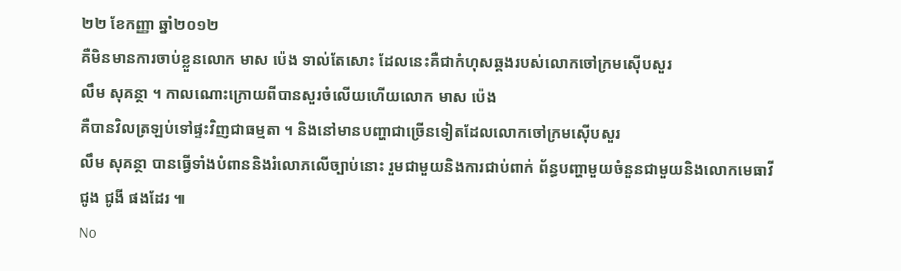២២ ខែកញ្ញា ឆ្នាំ២០១២
គឺមិនមានការចាប់ខ្លួនលោក មាស ប៉េង ទាល់តែសោះ ដែលនេះគឺជាកំហុសឆ្គងរបស់លោកចៅក្រមស៊ើបសួរ
លឹម សុគន្ថា ។ កាលណោះក្រោយពីបានសួរចំលើយហើយលោក មាស ប៉េង
គឺបានវិលត្រឡប់ទៅផ្ទះវិញជាធម្មតា ។ និងនៅមានបញ្ហាជាច្រើនទៀតដែលលោកចៅក្រមស៊ើបសួរ
លឹម សុគន្ថា បានធ្វើទាំងបំពាននិងរំលោភលើច្បាប់នោះ រួមជាមួយនិងការជាប់ពាក់ ព័ន្ធបញ្ហាមួយចំនួនជាមួយនិងលោកមេធាវី
ជូង ជូងី ផងដែរ ៕
No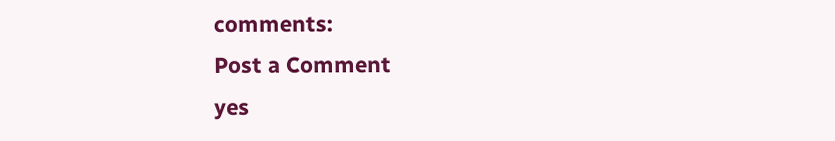comments:
Post a Comment
yes